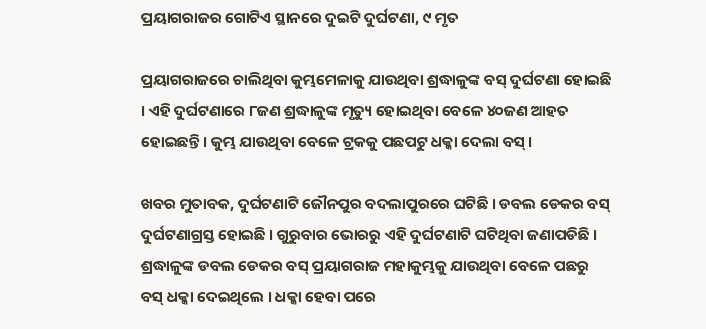ପ୍ରୟାଗରାଜର ଗୋଟିଏ ସ୍ଥାନରେ ଦୁଇଟି ଦୁର୍ଘଟଣା, ୯ ମୃତ

ପ୍ରୟାଗରାଜରେ ଚାଲିଥିବା କୁମ୍ଭମେଳାକୁ ଯାଉଥିବା ଶ୍ରଦ୍ଧାଳୁଙ୍କ ବସ୍ ଦୁର୍ଘଟଣା ହୋଇଛି । ଏହି ଦୁର୍ଘଟଣାରେ ୮ଜଣ ଶ୍ରଦ୍ଧାଳୁଙ୍କ ମୃତ୍ୟୁ ହୋଇଥିବା ବେଳେ ୪୦ଜଣ ଆହତ ହୋଇଛନ୍ତି । କୁମ୍ଭ ଯାଉଥିବା ବେଳେ ଟ୍ରକକୁ ପଛପଟୁ ଧକ୍କା ଦେଲା ବସ୍ ।

ଖବର ମୁତାବକ, ଦୁର୍ଘଟଣାଟି ଜୌନପୁର ବଦଲାପୁରରେ ଘଟିଛି । ଡବଲ ଡେକର ବସ୍ ଦୁର୍ଘଟଣାଗ୍ରସ୍ତ ହୋଇଛି । ଗୁରୁବାର ଭୋରରୁ ଏହି ଦୁର୍ଘଟଣାଟି ଘଟିଥିବା ଜଣାପଡିଛି । ଶ୍ରଦ୍ଧାଳୁଙ୍କ ଡବଲ ଡେକର ବସ୍ ପ୍ରୟାଗରାଜ ମହାକୁମ୍ଭକୁ ଯାଉଥିବା ବେଳେ ପଛରୁ ବସ୍ ଧକ୍କା ଦେଇଥିଲେ । ଧକ୍କା ହେବା ପରେ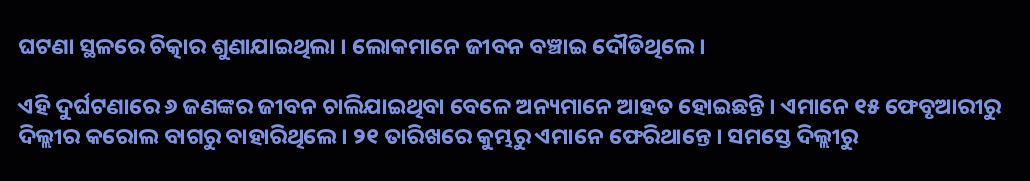ଘଟଣା ସ୍ଥଳରେ ଚିତ୍କାର ଶୁଣାଯାଇଥିଲା । ଲୋକମାନେ ଜୀବନ ବଞ୍ଚାଇ ଦୌଡିଥିଲେ ।

ଏହି ଦୁର୍ଘଟଣାରେ ୬ ଜଣଙ୍କର ଜୀବନ ଚାଲିଯାଇଥିବା ବେଳେ ଅନ୍ୟମାନେ ଆହତ ହୋଇଛନ୍ତି । ଏମାନେ ୧୫ ଫେବୃଆରୀରୁ ଦିଲ୍ଲୀର କରୋଲ ବାଗରୁ ବାହାରିଥିଲେ । ୨୧ ତାରିଖରେ କୁମ୍ଭରୁ ଏମାନେ ଫେରିଥାନ୍ତେ । ସମସ୍ତେ ଦିଲ୍ଲୀରୁ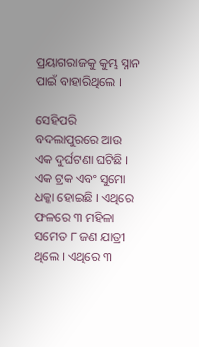ପ୍ରୟାଗରାଜକୁ କୁମ୍ଭ ସ୍ନାନ ପାଇଁ ବାହାରିଥିଲେ ।

ସେହିପରି ବଦଲାପୁରରେ ଆଉ ଏକ ଦୁର୍ଘଟଣା ଘଟିଛି । ଏକ ଟ୍ରକ ଏବଂ ସୁମୋ ଧକ୍କା ହୋଇଛି । ଏଥିରେ ଫଳରେ ୩ ମହିଳା ସମେତ ୮ ଜଣ ଯାତ୍ରୀ ଥିଲେ । ଏଥିରେ ୩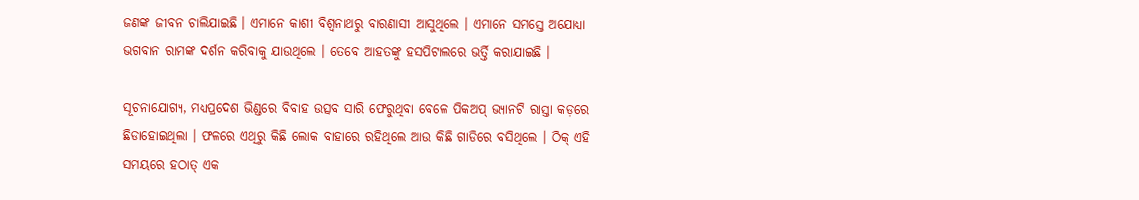ଜଣଙ୍କ ଜୀବନ ଚାଲିଯାଇଛି । ଏମାନେ କାଶୀ ବିଶ୍ବନାଥରୁ ବାରଣାସୀ ଆସୁଥିଲେ । ଏମାନେ ସମସ୍ତେ ଅଯୋଧ୍ୟା ଭଗବାନ ରାମଙ୍କ ଦର୍ଶନ କରିବାକୁ ଯାଉଥିଲେ । ତେବେ ଆହତଙ୍କୁ ହସପିଟାଲରେ ଭର୍ତ୍ତି କରାଯାଇଛି ।

ସୂଚନାଯୋଗ୍ୟ, ମଧ୍ୟପ୍ରଦେଶ ଭିଣ୍ଡରେ ବିବାହ ଉତ୍ସବ ସାରି ଫେରୁଥିବା ବେଳେ ପିକଅପ୍ ଭ୍ୟାନଟି ରାସ୍ତା କଡ଼ରେ ଛିଡାହୋଇଥିଲା । ଫଳରେ ଏଥିରୁ କିଛି ଲୋକ ବାହାରେ ରହିଥିଲେ ଆଉ କିଛି ଗାଡିରେ ବସିଥିଲେ । ଠିକ୍ ଏହି ସମୟରେ ହଠାତ୍ ଏକ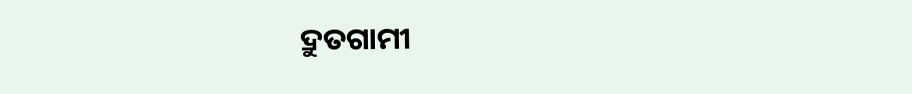ଦ୍ରୁତଗାମୀ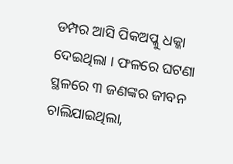ଡମ୍ପର ଆସି ପିକଅପ୍କୁ ଧକ୍କା ଦେଇଥିଲା । ଫଳରେ ଘଟଣା ସ୍ଥଳରେ ୩ ଜଣଙ୍କର ଜୀବନ ଚାଲିଯାଇଥିଲା,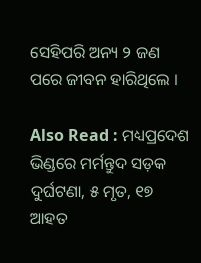ସେହିପରି ଅନ୍ୟ ୨ ଜଣ ପରେ ଜୀବନ ହାରିଥିଲେ ।

Also Read : ମଧ୍ୟପ୍ରଦେଶ ଭିଣ୍ଡରେ ମର୍ମନ୍ତୁଦ ସଡ଼କ ଦୁର୍ଘଟଣା, ୫ ମୃତ, ୧୭ ଆହତ